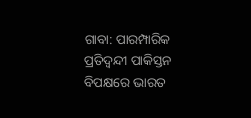ଗାବା: ପାରମ୍ପାରିକ ପ୍ରତିଦ୍ବନ୍ଦୀ ପାକିସ୍ତନ ବିପକ୍ଷରେ ଭାରତ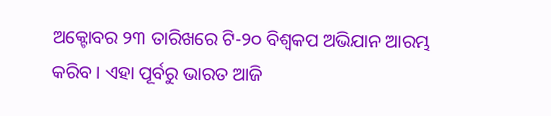ଅକ୍ଟୋବର ୨୩ ତାରିଖରେ ଟି-୨୦ ବିଶ୍ବକପ ଅଭିଯାନ ଆରମ୍ଭ କରିବ । ଏହା ପୂର୍ବରୁ ଭାରତ ଆଜି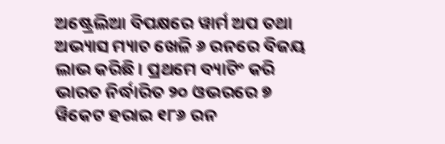ଅଷ୍ଟ୍ରେଲିଆ ବିପକ୍ଷରେ ୱାର୍ମ ଅପ ତଥା ଅଭ୍ୟାସ ମ୍ୟାଚ ଖେଳି ୬ ରନରେ ବିଜୟ ଲାଭ କରିଛି । ପ୍ରଥମେ ବ୍ୟାଟିଂ କରି ଭାରତ ନିର୍ଦ୍ଧାରିତ ୨୦ ଓଭରରେ ୭ ୱିକେଟ ହରାଇ ୧୮୬ ରନ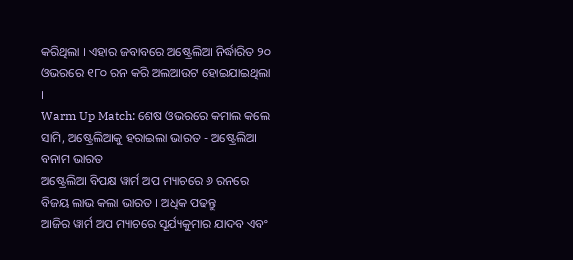କରିଥିଲା । ଏହାର ଜବାବରେ ଅଷ୍ଟ୍ରେଲିଆ ନିର୍ଦ୍ଧାରିତ ୨୦ ଓଭରରେ ୧୮୦ ରନ କରି ଅଲଆଉଟ ହୋଇଯାଇଥିଲା ।
Warm Up Match: ଶେଷ ଓଭରରେ କମାଲ କଲେ ସାମି, ଅଷ୍ଟ୍ରେଲିଆକୁ ହରାଇଲା ଭାରତ - ଅଷ୍ଟ୍ରେଲିଆ ବନାମ ଭାରତ
ଅଷ୍ଟ୍ରେଲିଆ ବିପକ୍ଷ ୱାର୍ମ ଅପ ମ୍ୟାଚରେ ୬ ରନରେ ବିଜୟ ଲାଭ କଲା ଭାରତ । ଅଧିକ ପଢନ୍ତୁ
ଆଜିର ୱାର୍ମ ଅପ ମ୍ୟାଚରେ ସୂର୍ଯ୍ୟକୁମାର ଯାଦବ ଏବଂ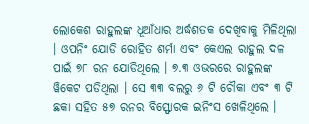ଲୋକେଶ ରାହୁଲଙ୍କ ଧୂଆଁଧାର ଅର୍ଦ୍ଧଶତକ ଦେଖିବାକୁ ମିଳିଥିଲା । ଓପନିଂ ଯୋଡି ରୋହିତ ଶର୍ମା ଏବଂ କେଏଲ ରାହୁଲ ଦଳ ପାଇଁ ୭୮ ରନ ଯୋଡିଥିଲେ । ୭.୩ ଓଭରରେ ରାହୁଲଙ୍କ ୱିକେଟ ପଡିଥିଲା । ସେ ୩୩ ବଲରୁ ୬ ଟି ଚୌକା ଏବଂ ୩ ଟି ଛକା ସହିତ ୫୭ ରନର ବିସ୍ଫୋରକ ଇନିଂସ ଖେଳିଥିଲେ ।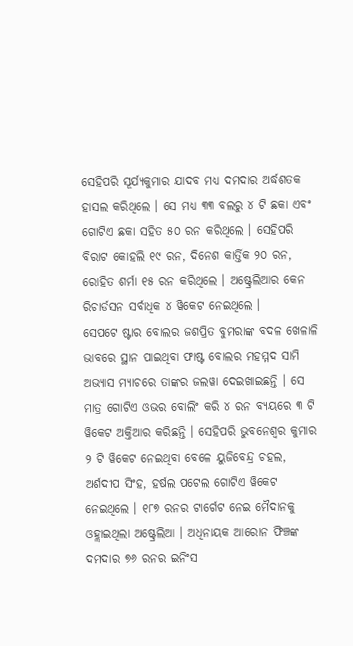ସେହିପରି ସୂର୍ଯ୍ୟକୁମାର ଯାଦବ ମଧ୍ୟ ଦମଦାର ଅର୍ଦ୍ଧଶତକ ହାସଲ କରିଥିଲେ । ସେ ମଧ୍ୟ ୩୩ ବଲରୁ ୪ ଟି ଛକା ଏବଂ ଗୋଟିଏ ଛକା ସହିତ ୫୦ ରନ କରିଥିଲେ । ସେହିପରି ବିରାଟ କୋହଲି ୧୯ ରନ, ଦିନେଶ କାର୍ତ୍ତିକ ୨୦ ରନ, ରୋହିତ ଶର୍ମା ୧୫ ରନ କରିଥିଲେ । ଅଷ୍ଟ୍ରେଲିଆର କେନ ରିଚାର୍ଡସନ ସର୍ବାଧିକ ୪ ୱିକେଟ ନେଇଥିଲେ ।
ସେପଟେ ଷ୍ଟାର ବୋଲର ଜଶପ୍ରିତ ବୁମରାଙ୍କ ବଦଳ ଖେଳାଳି ଭାବରେ ସ୍ଥାନ ପାଇଥିବା ଫାଷ୍ଟ ବୋଲର ମହମ୍ମଦ ସାମି ଅଭ୍ୟାସ ମ୍ୟାଚରେ ତାଙ୍କର ଜଲୱା ଦେଇଖାଇଛନ୍ତି । ସେ ମାତ୍ର ଗୋଟିଏ ଓଭର ବୋଲିଂ କରି ୪ ରନ ବ୍ୟୟରେ ୩ ଟି ୱିକେଟ ଅକ୍ତିଆର କରିଛନ୍ତି । ସେହିପରି ଭୁବନେଶ୍ବର କୁମାର ୨ ଟି ୱିକେଟ ନେଇଥିବା ବେଳେ ୟୁଜିବେନ୍ଦ୍ର ଚହଲ, ଅର୍ଶଦୀପ ସିଂହ, ହର୍ଷଲ ପଟେଲ ଗୋଟିଏ ୱିକେଟ ନେଇଥିଲେ । ୧୮୭ ରନର ଟାର୍ଗେଟ ନେଇ ମୈଦାନକୁ ଓହ୍ଲାଇଥିଲା ଅଷ୍ଟ୍ରେଲିଆ । ଅଧିନାୟକ ଆରୋନ ଫିଞ୍ଚଙ୍କ ଦମଦାର ୭୬ ରନର ଇନିଂସ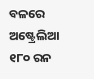ବଳରେ ଅଷ୍ଟ୍ରେଲିଆ ୧୮୦ ରନ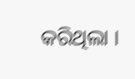କରିଥିଲା ।